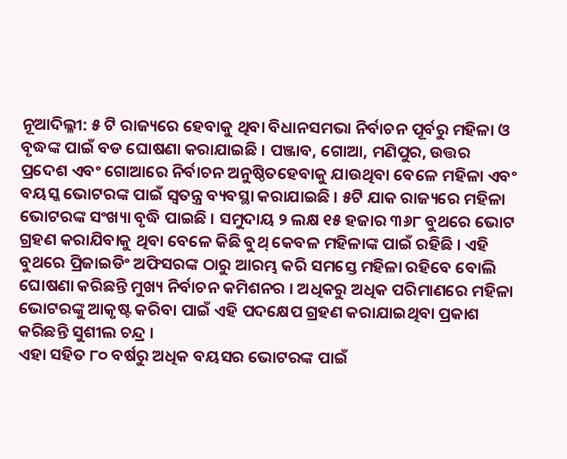ନୂଆଦିଲ୍ଳୀ: ୫ ଟି ରାଜ୍ୟରେ ହେବାକୁ ଥିବା ବିଧାନସମଭା ନିର୍ବାଚନ ପୂର୍ବରୁ ମହିଳା ଓ ବୃଦ୍ଧଙ୍କ ପାଇଁ ବଡ ଘୋଷଣା କରାଯାଇଛି । ପଞ୍ଜାବ, ଗୋଆ, ମଣିପୁର, ଉତ୍ତର ପ୍ରଦେଶ ଏବଂ ଗୋଆରେ ନିର୍ବାଚନ ଅନୁଷ୍ଠିତହେବାକୁ ଯାଉଥିବା ବେଳେ ମହିଳା ଏବଂ ବୟସ୍କ ଭୋଟରଙ୍କ ପାଇଁ ସ୍ୱତନ୍ତ୍ର ବ୍ୟବସ୍ଥା କରାଯାଇଛି । ୫ଟି ଯାକ ରାଜ୍ୟରେ ମହିଳା ଭୋଟରଙ୍କ ସଂଖ୍ୟା ବୃଦ୍ଧି ପାଇଛି । ସମୁଦାୟ ୨ ଲକ୍ଷ ୧୫ ହଜାର ୩୬୮ ବୁଥରେ ଭୋଟ ଗ୍ରହଣ କରାଯିବାକୁ ଥିବା ବେଳେ କିଛି ବୁଥ୍ କେବଳ ମହିଳାଙ୍କ ପାଇଁ ରହିଛି । ଏହି ବୁଥରେ ପ୍ରିଜାଇଡିଂ ଅଫିସରଙ୍କ ଠାରୁ ଆରମ୍ଭ କରି ସମସ୍ତେ ମହିଳା ରହିବେ ବୋଲି ଘୋଷଣା କରିଛନ୍ତି ମୁଖ୍ୟ ନିର୍ବାଚନ କମିଶନର । ଅଧିକରୁ ଅଧିକ ପରିମାଣରେ ମହିଳା ଭୋଟରଙ୍କୁ ଆକୃଷ୍ଟ କରିବା ପାଇଁ ଏହି ପଦକ୍ଷେପ ଗ୍ରହଣ କରାଯାଇଥିବା ପ୍ରକାଶ କରିଛନ୍ତି ସୁଶୀଲ ଚନ୍ଦ୍ର ।
ଏହା ସହିତ ୮୦ ବର୍ଷରୁ ଅଧିକ ବୟସର ଭୋଟରଙ୍କ ପାଇଁ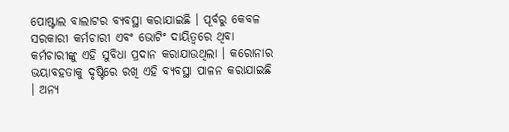ପୋଷ୍ଟାଲ ବାଲାଟର ବ୍ୟବସ୍ଥା କରାଯାଇଛି । ପୂର୍ବରୁ କେବଳ ସରକାରୀ କର୍ମଚାରୀ ଏବଂ ଭୋଟିଂ ଦାୟିତ୍ୱରେ ଥିବା କର୍ମଚାରୀଙ୍କୁ ଏହି ସୁବିଧା ପ୍ରଦାନ କରାଯାଉଥିଲା । କରୋନାର ଭୟାବହତାକୁ ଦୃଷ୍ଟିରେ ରଖି ଏହି ବ୍ୟବସ୍ଥା ପାଳନ କରାଯାଇଛି । ଅନ୍ୟ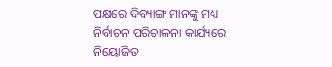ପକ୍ଷରେ ଦିବ୍ୟାଙ୍ଗ ମାନଙ୍କୁ ମଧ୍ୟ ନିର୍ବାଚନ ପରିଚାଳନା କାର୍ଯ୍ୟରେ ନିୟୋଜିତ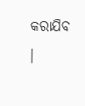କରାଯିବ ।